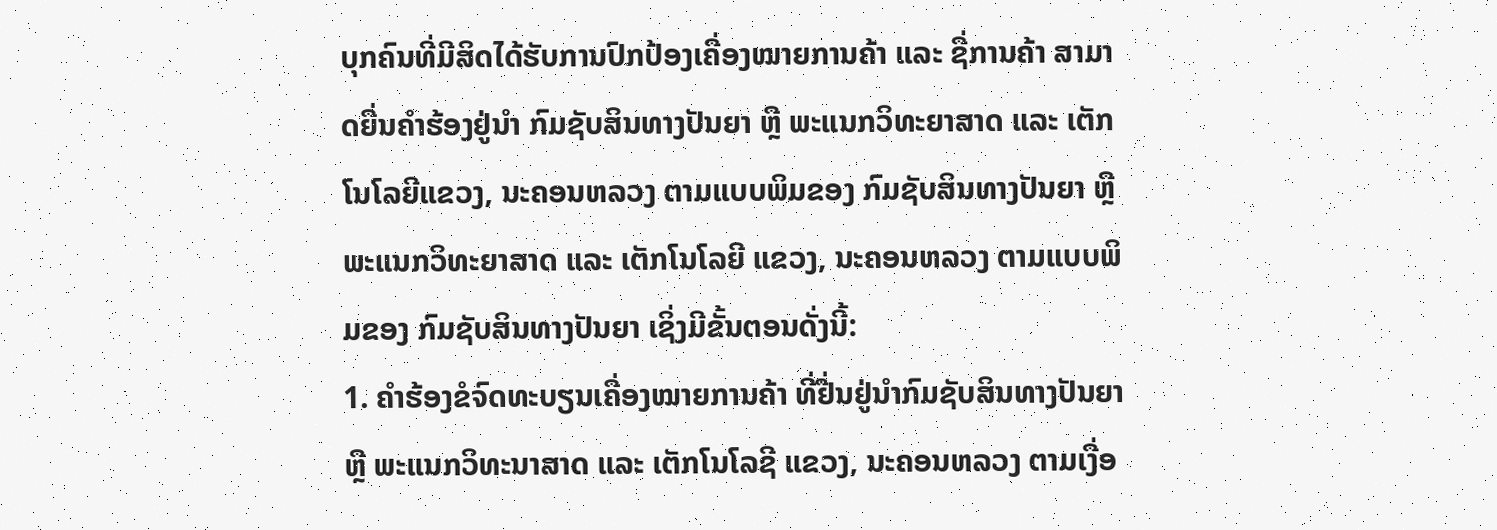ບຸກຄົນທີ່ມີສິດໄດ້ຮັບການປົກປ້ອງເຄື່ອງໝາຍການຄ້າ ແລະ ຊື່ການຄ້າ ສາມາດຍື່ນຄໍາຮ້ອງຢູ່ນໍາ ກົມຊັບສິນທາງປັນຍາ ຫຼື ພະແນກວິທະຍາສາດ ແລະ ເຕັກໂນໂລຍີແຂວງ, ນະຄອນຫລວງ ຕາມແບບພິມຂອງ ກົມຊັບສິນທາງປັນຍາ ຫຼື ພະແນກວິທະຍາສາດ ແລະ ເຕັກໂນໂລຍີ ແຂວງ, ນະຄອນຫລວງ ຕາມແບບພິມຂອງ ກົມຊັບສິນທາງປັນຍາ ເຊິ່ງມີຂັ້ນຕອນດັ່ງນີ້:
1. ຄໍາຮ້ອງຂໍຈົດທະບຽນເຄື່ອງໝາຍການຄ້າ ທີ່ຢື່ນຢູ່ນໍາກົມຊັບສິນທາງປັນຍາ ຫຼື ພະແນກວິທະນາສາດ ແລະ ເຕັກໂນໂລຊີ ແຂວງ, ນະຄອນຫລວງ ຕາມເງື່ອ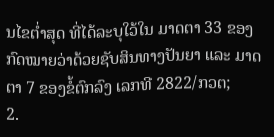ນໄຂຕໍ່າສຸດ ທີ່ໄດ້ລະບຸໃວ້ໃນ ມາດຕາ 33 ຂອງກົດໝາຍວ່າດ້ວຍຊັບສິນທາງປັນຍາ ແລະ ມາດຕາ 7 ຂອງຂໍ້ຕົກລົງ ເລກທີ 2822/ກວຕ;
2.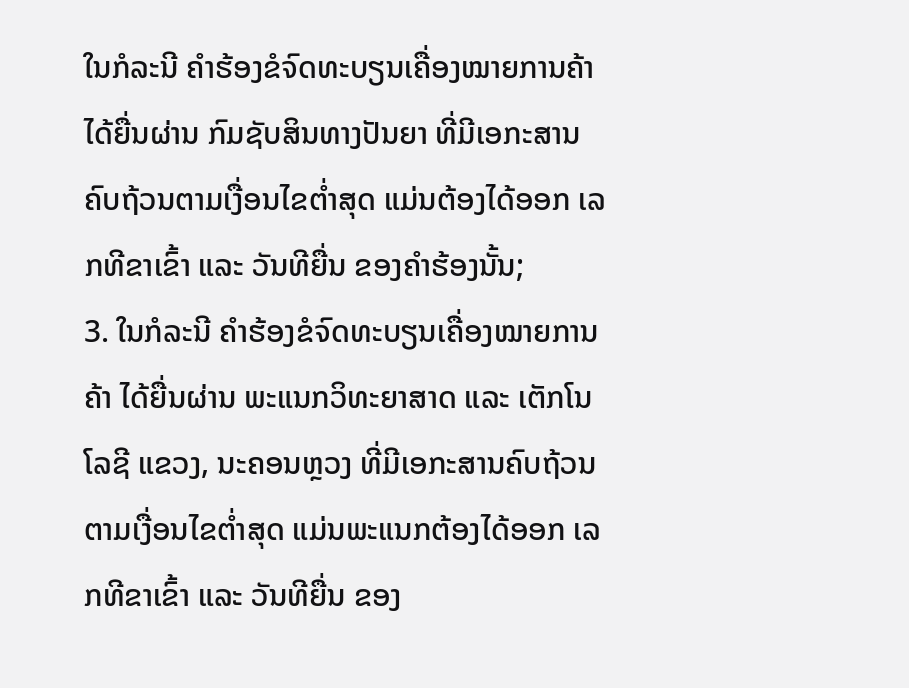ໃນກໍລະນີ ຄໍາຮ້ອງຂໍຈົດທະບຽນເຄື່ອງໝາຍການຄ້າ ໄດ້ຍື່ນຜ່ານ ກົມຊັບສິນທາງປັນຍາ ທີ່ມີເອກະສານຄົບຖ້ວນຕາມເງື່ອນໄຂຕໍ່າສຸດ ແມ່ນຕ້ອງໄດ້ອອກ ເລກທີຂາເຂົ້າ ແລະ ວັນທີຍື່ນ ຂອງຄໍາຮ້ອງນັ້ນ;
3. ໃນກໍລະນີ ຄໍາຮ້ອງຂໍຈົດທະບຽນເຄື່ອງໝາຍການຄ້າ ໄດ້ຍື່ນຜ່ານ ພະແນກວິທະຍາສາດ ແລະ ເຕັກໂນໂລຊີ ແຂວງ, ນະຄອນຫຼວງ ທີ່ມີເອກະສານຄົບຖ້ວນຕາມເງື່ອນໄຂຕໍ່າສຸດ ແມ່ນພະແນກຕ້ອງໄດ້ອອກ ເລກທີຂາເຂົ້າ ແລະ ວັນທີຍື່ນ ຂອງ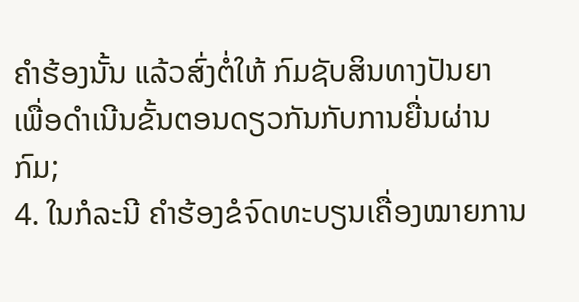ຄໍາຮ້ອງນັ້ນ ແລ້ວສົ່ງຕໍ່ໃຫ້ ກົມຊັບສິນທາງປັນຍາ ເພື່ອດໍາເນີນຂັ້ນຕອນດຽວກັນກັບການຍື່ນຜ່ານກົມ;
4. ໃນກໍລະນີ ຄໍາຮ້ອງຂໍຈົດທະບຽນເຄື່ອງໝາຍການ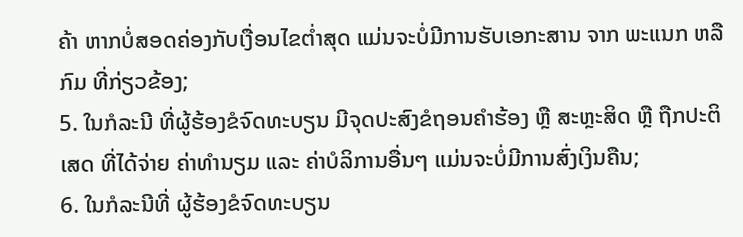ຄ້າ ຫາກບໍ່ສອດຄ່ອງກັບເງື່ອນໄຂຕໍ່າສຸດ ແມ່ນຈະບໍ່ມີການຮັບເອກະສານ ຈາກ ພະແນກ ຫລື ກົມ ທີ່ກ່ຽວຂ້ອງ;
5. ໃນກໍລະນີ ທີ່ຜູ້ຮ້ອງຂໍຈົດທະບຽນ ມີຈຸດປະສົງຂໍຖອນຄໍາຮ້ອງ ຫຼື ສະຫຼະສິດ ຫຼື ຖືກປະຕິເສດ ທີ່ໄດ້ຈ່າຍ ຄ່າທໍານຽມ ແລະ ຄ່າບໍລິການອື່ນໆ ແມ່ນຈະບໍ່ມີການສົ່ງເງິນຄືນ;
6. ໃນກໍລະນີທີ່ ຜູ້ຮ້ອງຂໍຈົດທະບຽນ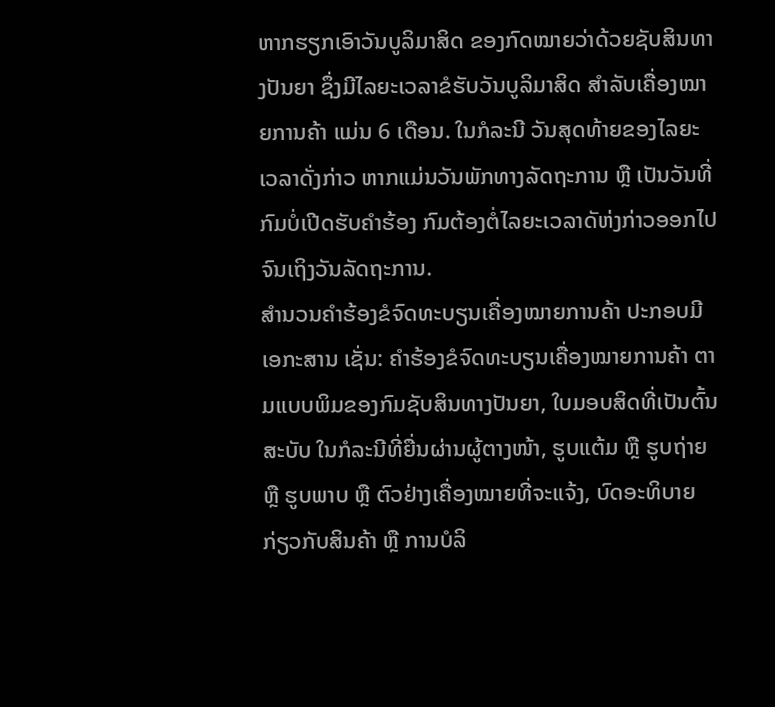ຫາກຮຽກເອົາວັນບູລິມາສິດ ຂອງກົດໝາຍວ່າດ້ວຍຊັບສິນທາງປັນຍາ ຊຶ່ງມີໄລຍະເວລາຂໍຮັບວັນບູລິມາສິດ ສໍາລັບເຄື່ອງໝາຍການຄ້າ ແມ່ນ 6 ເດືອນ. ໃນກໍລະນີ ວັນສຸດທ້າຍຂອງໄລຍະເວລາດັ່ງກ່າວ ຫາກແມ່ນວັນພັກທາງລັດຖະການ ຫຼື ເປັນວັນທີ່ກົມບໍ່ເປີດຮັບຄໍາຮ້ອງ ກົມຕ້ອງຕໍ່ໄລຍະເວລາດັຫ່ງກ່າວອອກໄປຈົນເຖິງວັນລັດຖະການ.
ສໍານວນຄໍາຮ້ອງຂໍຈົດທະບຽນເຄື່ອງໝາຍການຄ້າ ປະກອບມີເອກະສານ ເຊັ່ນ: ຄໍາຮ້ອງຂໍຈົດທະບຽນເຄື່ອງໝາຍການຄ້າ ຕາມແບບພິມຂອງກົມຊັບສິນທາງປັນຍາ, ໃບມອບສິດທີ່ເປັນຕົ້ນສະບັບ ໃນກໍລະນີທີ່ຍື່ນຜ່ານຜູ້ຕາງໜ້າ, ຮູບແຕ້ມ ຫຼື ຮູບຖ່າຍ ຫຼື ຮູບພາບ ຫຼື ຕົວຢ່າງເຄື່ອງໝາຍທີ່ຈະແຈ້ງ, ບົດອະທິບາຍກ່ຽວກັບສິນຄ້າ ຫຼື ການບໍລິ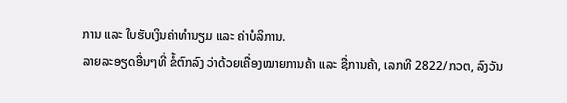ການ ແລະ ໃບຮັບເງິນຄ່າທໍານຽມ ແລະ ຄ່າບໍລິການ.
ລາຍລະອຽດອື່ນໆທີ່ ຂໍ້ຕົກລົງ ວ່າດ້ວຍເຄື່ອງໝາຍການຄ້າ ແລະ ຊື່ການຄ້າ, ເລກທີ 2822/ກວຕ, ລົງວັນ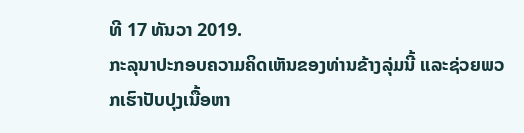ທີ 17 ທັນວາ 2019.
ກະລຸນາປະກອບຄວາມຄິດເຫັນຂອງທ່ານຂ້າງລຸ່ມນີ້ ແລະຊ່ວຍພວກເຮົາປັບປຸງເນື້ອຫາ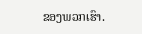ຂອງພວກເຮົາ.